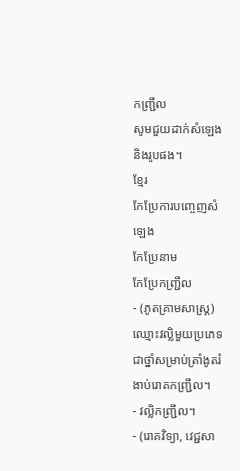កញ្ជ្រឹល
សូមជួយដាក់សំឡេងនិងរូបផង។
ខ្មែរ
កែប្រែការបញ្ចេញសំឡេង
កែប្រែនាម
កែប្រែកញ្ជ្រឹល
- (ភូតគ្រាមសាស្ត្រ) ឈ្មោះវល្លិមួយប្រភេទ ជាថ្នាំសម្រាប់ត្រាំងូតរំងាប់រោគកញ្ជ្រឹល។
- វល្លិកញ្ជ្រឹល។
- (រោគវិទ្យា, វេជ្ជសា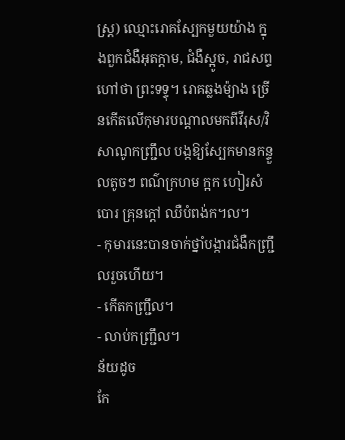ស្ត្រ) ឈ្មោះរោគស្បែកមួយយ៉ាង ក្នុងពួកជំងឺអុតក្ដាម, ជំងឺស្អូច, រាជសព្ទហៅថា ព្រះទទ្ទុ។ រោគឆ្លងម៉្យាង ច្រើនកើតលើកុមារបណ្ដាលមកពីវីរុស/វិសាណូកញ្ជ្រឹល បង្កឱ្យស្បែកមានកន្ទួលតូចៗ ពណ៌ក្រហម ក្អក ហៀរសំបោរ គ្រុនក្ដៅ ឈឺបំពង់ក។ល។
- កុមារនេះបានចាក់ថ្នាំបង្ការជំងឺកញ្ជ្រឹលរួចហើយ។
- កើតកញ្ជ្រឹល។
- លាប់កញ្ជ្រឹល។
ន័យដូច
កែ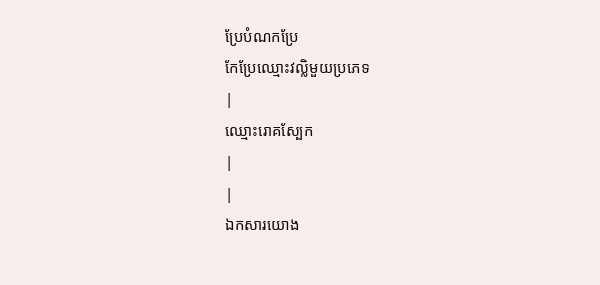ប្រែបំណកប្រែ
កែប្រែឈ្មោះវល្លិមួយប្រភេទ
|
ឈ្មោះរោគស្បែក
|
|
ឯកសារយោង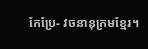កែប្រែ- វចនានុក្រមខ្មែរ។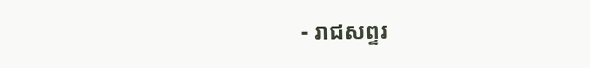- រាជសព្ទរ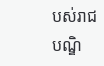បស់រាជបណ្ឌិ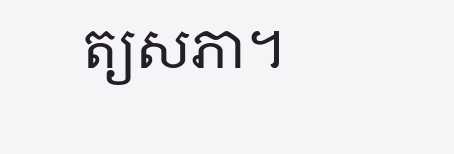ត្យសភា។